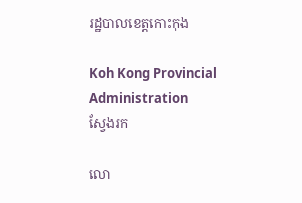រដ្ឋបាលខេត្តកោះកុង

Koh Kong Provincial Administration
ស្វែងរក

លោ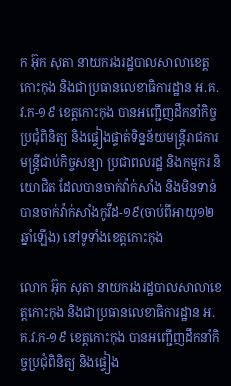ក អ៊ុក សុតា នាយករងរដ្ឋបាលសាលាខេត្តកោះកុង និងជាប្រធានលេខាធិការដ្ឋាន អ.គ.វ.ក-១៩ ខេត្តកោះកុង បានអញ្ជើញដឹកនាំកិច្ចប្រជុំពិនិត្យ និងផ្ទៀងផ្ទាត់ទិន្នន័យមន្ត្រីរាជការ មន្ត្រីជាប់កិច្ចសន្យា ប្រជាពលរដ្ឋ និងកម្មករ និយោជិត ដែលបានចាក់វ៉ាក់សាំង និងមិនទាន់បានចាក់វ៉ាក់សាំងកូវីដ-១៩(ចាប់ពីអាយុ១២ឆ្នាំឡើង) នៅទូទាំងខេត្តកោះកុង

លោក អ៊ុក សុតា នាយករងរដ្ឋបាលសាលាខេត្តកោះកុង និងជាប្រធានលេខាធិការដ្ឋាន អ.គ.វ.ក-១៩ ខេត្តកោះកុង បានអញ្ជើញដឹកនាំកិច្ចប្រជុំពិនិត្យ និងផ្ទៀង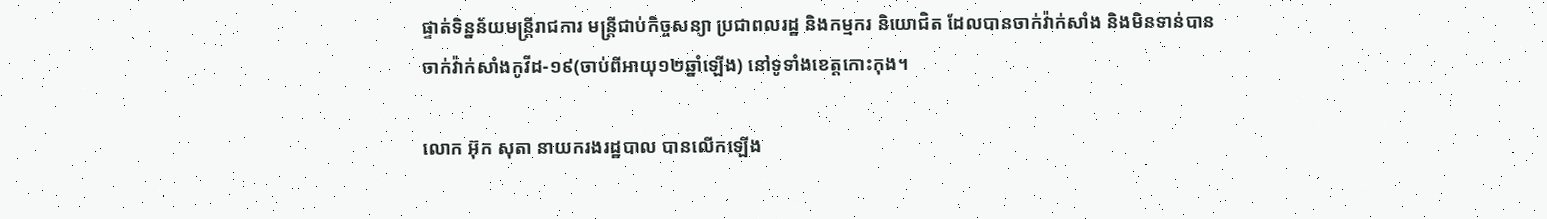ផ្ទាត់ទិន្នន័យមន្ត្រីរាជការ មន្ត្រីជាប់កិច្ចសន្យា ប្រជាពលរដ្ឋ និងកម្មករ និយោជិត ដែលបានចាក់វ៉ាក់សាំង និងមិនទាន់បានចាក់វ៉ាក់សាំងកូវីដ-១៩(ចាប់ពីអាយុ១២ឆ្នាំឡើង) នៅទូទាំងខេត្តកោះកុង។

លោក អ៊ុក សុតា នាយករងរដ្ឋបាល បានលើកឡើង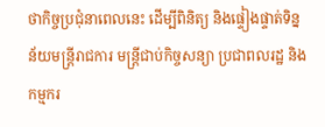ថាកិច្ចប្រជុំនាពេលនេះ ដើម្បីពិនិត្យ និងផ្ទៀងផ្ទាត់ទិន្នន័យមន្ត្រីរាជការ មន្ត្រីជាប់កិច្ចសន្យា ប្រជាពលរដ្ឋ និងកម្មករ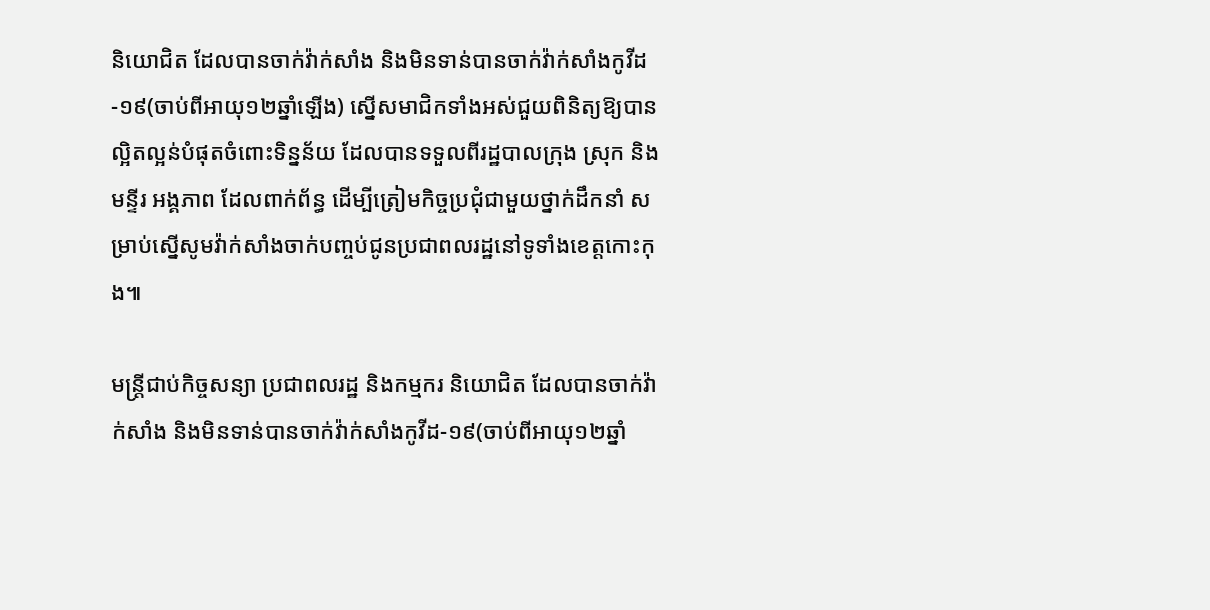និយោជិត ដែលបានចាក់វ៉ាក់សាំង និងមិនទាន់បានចាក់វ៉ាក់សាំងកូវីដ-១៩(ចាប់ពីអាយុ១២ឆ្នាំឡើង) ស្នើសមាជិកទាំងអស់ជួយពិនិត្យឱ្យបានល្អិតល្អន់បំផុតចំពោះទិន្នន័យ ដែលបានទទួលពីរដ្ឋបាលក្រុង ស្រុក និងមន្ទីរ អង្គភាព ដែលពាក់ព័ន្ធ ដើម្បីត្រៀមកិច្ចប្រជុំជាមួយថ្នាក់ដឹកនាំ សម្រាប់ស្នើសូមវ៉ាក់សាំងចាក់បញ្ចប់ជូនប្រជាពលរដ្ឋនៅទូទាំងខេត្តកោះកុង៕

មន្ត្រីជាប់កិច្ចសន្យា ប្រជាពលរដ្ឋ និងកម្មករ និយោជិត ដែលបានចាក់វ៉ាក់សាំង និងមិនទាន់បានចាក់វ៉ាក់សាំងកូវីដ-១៩(ចាប់ពីអាយុ១២ឆ្នាំ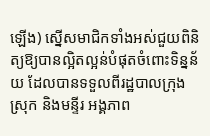ឡើង) ស្នើសមាជិកទាំងអស់ជួយពិនិត្យឱ្យបានល្អិតល្អន់បំផុតចំពោះទិន្នន័យ ដែលបានទទួលពីរដ្ឋបាលក្រុង ស្រុក និងមន្ទីរ អង្គភាព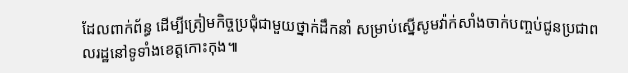ដែលពាក់ព័ន្ធ ដើម្បីត្រៀមកិច្ចប្រជុំជាមួយថ្នាក់ដឹកនាំ សម្រាប់ស្នើសូមវ៉ាក់សាំងចាក់បញ្ចប់ជូនប្រជាពលរដ្ឋនៅទូទាំងខេត្តកោះកុង៕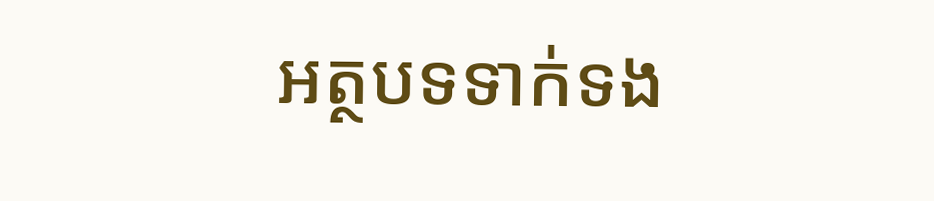អត្ថបទទាក់ទង